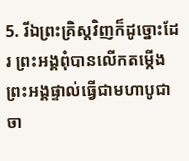5. រីឯព្រះគ្រិស្ដវិញក៏ដូច្នោះដែរ ព្រះអង្គពុំបានលើកតម្កើងព្រះអង្គផ្ទាល់ធ្វើជាមហាបូជាចា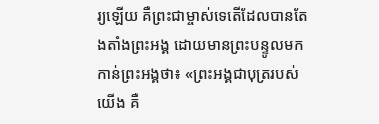រ្យឡើយ គឺព្រះជាម្ចាស់ទេតើដែលបានតែងតាំងព្រះអង្គ ដោយមានព្រះបន្ទូលមកកាន់ព្រះអង្គថា៖ «ព្រះអង្គជាបុត្ររបស់យើង គឺ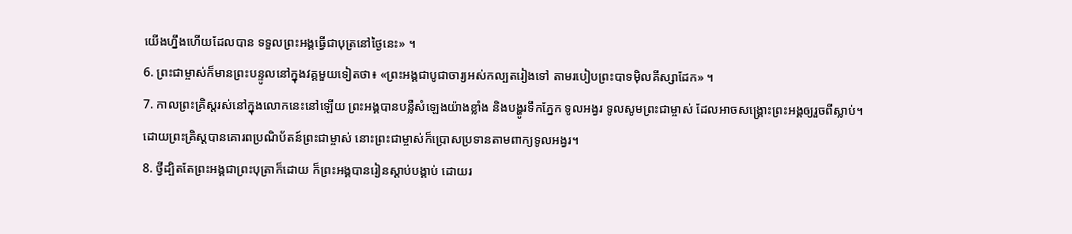យើងហ្នឹងហើយដែលបាន ទទួលព្រះអង្គធ្វើជាបុត្រនៅថ្ងៃនេះ» ។
6. ព្រះជាម្ចាស់ក៏មានព្រះបន្ទូលនៅក្នុងវគ្គមួយទៀតថា៖ «ព្រះអង្គជាបូជាចារ្យអស់កល្បតរៀងទៅ តាមរបៀបព្រះបាទម៉ិលគីស្សាដែក» ។
7. កាលព្រះគ្រិស្ដរស់នៅក្នុងលោកនេះនៅឡើយ ព្រះអង្គបានបន្លឺសំឡេងយ៉ាងខ្លាំង និងបង្ហូរទឹកភ្នែក ទូលអង្វរ ទូលសូមព្រះជាម្ចាស់ ដែលអាចសង្គ្រោះព្រះអង្គឲ្យរួចពីស្លាប់។ ដោយព្រះគ្រិស្ដបានគោរពប្រណិប័តន៍ព្រះជាម្ចាស់ នោះព្រះជាម្ចាស់ក៏ប្រោសប្រទានតាមពាក្យទូលអង្វរ។
8. ថ្វីដ្បិតតែព្រះអង្គជាព្រះបុត្រាក៏ដោយ ក៏ព្រះអង្គបានរៀនស្ដាប់បង្គាប់ ដោយរ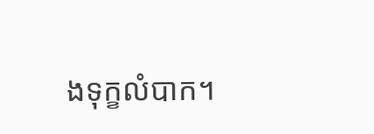ងទុក្ខលំបាក។